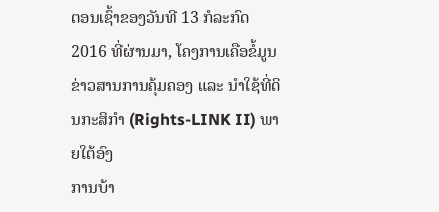ຕອນເຊົ້າຂອງວັນທີ 13 ກໍລະກົດ 2016 ທີ່ຜ່ານມາ, ໂຄງການເຄືອຂໍ້ມູນຂ່າວສານການຄຸ້ມຄອງ ແລະ ນຳໃຊ້ທີ່ດິນກະສິກຳ (Rights-LINK II) ພາຍໃຕ້ອົງ
ການບ້າ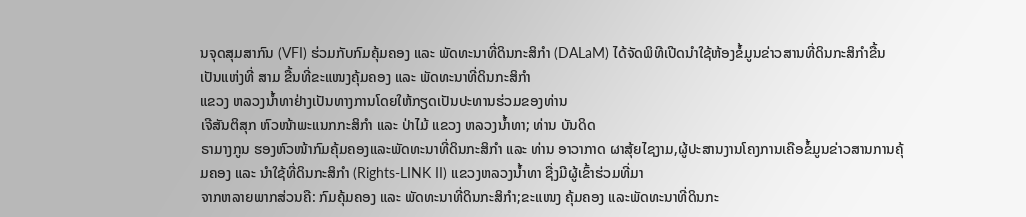ນຈຸດສຸມສາກົນ (VFI) ຮ່ວມກັບກົມຄຸ້ມຄອງ ແລະ ພັດທະນາທີ່ດິນກະສິກຳ (DALaM) ໄດ້ຈັດພິທີເປີດນຳໃຊ້ຫ້ອງຂໍ້ມູນຂ່າວສານທີ່ດິນກະສິກຳຂື້ນ
ເປັນແຫ່ງທີ່ ສາມ ຂື້ນທີ່ຂະແໜງຄຸ້ມຄອງ ແລະ ພັດທະນາທີ່ດິນກະສິກຳ
ແຂວງ ຫລວງນ້ຳທາຢ່າງເປັນທາງການໂດຍໃຫ້ກຽດເປັນປະທານຮ່ວມຂອງທ່ານ
ເຈີສັນຕິສຸກ ຫົວໜ້າພະແນກກະສິກຳ ແລະ ປ່າໄມ້ ແຂວງ ຫລວງນ້ຳທາ; ທ່ານ ບັນດິດ
ຣາມາງກູນ ຮອງຫົວໜ້າກົມຄຸ້ມຄອງແລະພັດທະນາທີ່ດິນກະສິກຳ ແລະ ທ່ານ ອາວາກາດ ຜາສຸ້ຍໄຊງາມ,ຜູ້ປະສານງານໂຄງການເຄືອຂໍ້ມູນຂ່າວສານການຄຸ້ມຄອງ ແລະ ນຳໃຊ້ທີ່ດິນກະສິກຳ (Rights-LINK II) ແຂວງຫລວງນໍ້າທາ ຊື່ງມີຜູ້ເຂົ້າຮ່ວມທີ່ມາ
ຈາກຫລາຍພາກສ່ວນຄື: ກົມຄຸ້ມຄອງ ແລະ ພັດທະນາທີ່ດິນກະສິກຳ;ຂະແໜງ ຄຸ້ມຄອງ ແລະພັດທະນາທີ່ດິນກະ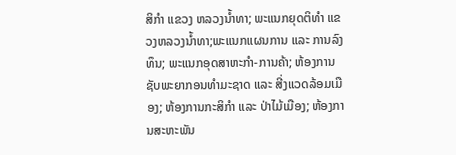ສິກຳ ແຂວງ ຫລວງນໍ້າທາ; ພະແນກຍຸດຕິທຳ ແຂວງຫລວງນໍ້າທາ;ພະແນກແຜນການ ແລະ ການລົງທຶນ; ພະແນກອຸດສາຫະກຳ-ການຄ້າ; ຫ້ອງການຊັບພະຍາກອນທຳມະຊາດ ແລະ ສີ່ງແວດລ້ອມເມືອງ; ຫ້ອງການກະສິກຳ ແລະ ປ່າໄມ້ເມືອງ; ຫ້ອງການສະຫະພັນ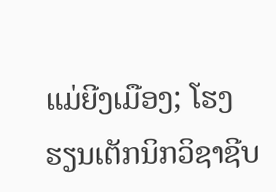ແມ່ຍີງເມືອງ; ໂຮງຮຽນເຕັກນິກວິຊາຊີບ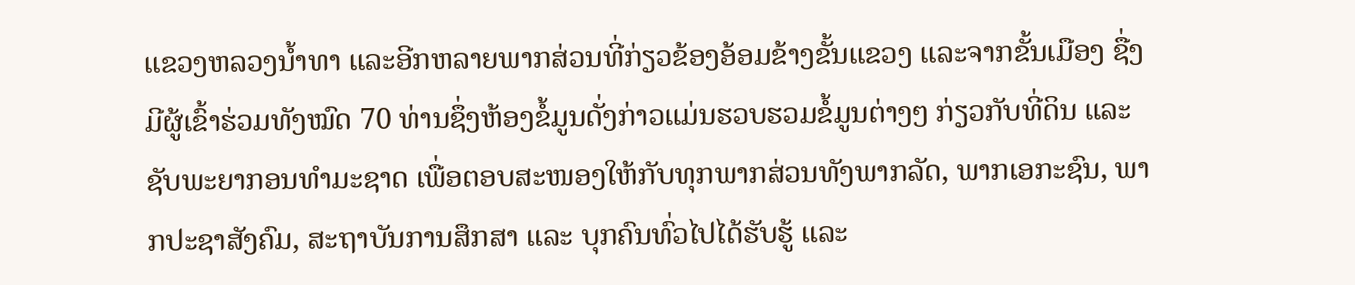ແຂວງຫລວງນໍ້າທາ ແລະອີກຫລາຍພາກສ່ວນທີ່ກ່ຽວຂ້ອງອ້ອມຂ້າງຂັ້ນແຂວງ ແລະຈາກຂັ້ນເມືອງ ຊື່ງມີຜູ້ເຂົ້າຮ່ວມທັງໝົດ 70 ທ່ານຊຶ່ງຫ້ອງຂໍ້ມູນດັ່ງກ່າວແມ່ນຮວບຮວມຂໍ້ມູນຕ່າງໆ ກ່ຽວກັບທີ່ດິນ ແລະ ຊັບພະຍາກອນທຳມະຊາດ ເພື່ອຕອບສະໜອງໃຫ້ກັບທຸກພາກສ່ວນທັງພາກລັດ, ພາກເອກະຊົນ, ພາກປະຊາສັງຄົມ, ສະຖາບັນການສຶກສາ ແລະ ບຸກຄົນທົ່ວໄປໄດ້ຮັບຮູ້ ແລະ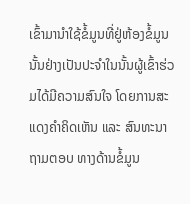ເຂົ້າມານຳໃຊ້ຂໍ້ມູນທີ່ຢູ່ຫ້ອງຂໍ້ມູນນັ້ນຢ່າງເປັນປະຈໍາໃນນັ້ນຜູ້ເຂົ້າຮ່ວມໄດ້ມີຄວາມສົນໃຈ ໂດຍການສະແດງຄຳຄິດເຫັນ ແລະ ສົນທະນາຖາມຕອບ ທາງດ້ານຂໍ້ມູນ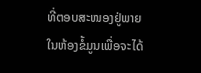ທີ່ຕອບສະໜອງຢູ່ພາຍໃນຫ້ອງຂໍ້ມູນເພື່ອຈະໄດ້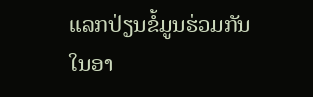ແລກປ່ຽນຂໍ້ມູນຮ່ວມກັນໃນອາ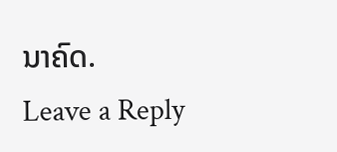ນາຄົດ.
Leave a Reply